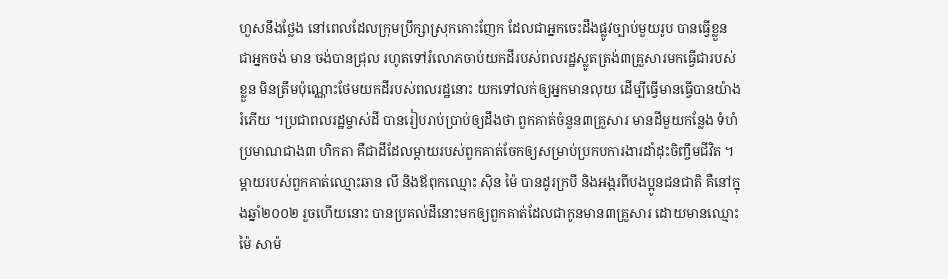ហួសនឹងថ្លែង នៅពេលដែលក្រុមប្រឹក្សាស្រុកកោះញែក ដែលជាអ្នកចេះដឹងផ្លូវច្បាប់មួយរូប បានធ្វើខ្លួន ជាអ្នកចង់ មាន ចង់បានជ្រុល រហូតទៅរំលោភចាប់យកដីរបស់ពលរដ្ឋស្លូតត្រង់៣គ្រួសារមកធ្វើជារបស់ខ្លួន មិនត្រឹមប៉ុណ្ណោះថែមយកដីរបស់ពលរដ្ឋនោះ យកទៅលក់ឲ្យអ្នកមានលុយ ដើម្បីធ្វើមានធ្វើបានយ៉ាងរំភើយ ។ប្រជាពលរដ្ឋម្ចាស់ដី បានរៀបរាប់ប្រាប់ឲ្យដឹងថា ពួកគាត់ចំនួន៣គ្រួសារ មានដីមួយកន្លែង ទំហំប្រមាណជាង៣ ហិកតា គឺជាដីដែលម្តាយរបស់ពួកគាត់ចែកឲ្យសម្រាប់ប្រកបការងារដាំដុះចិញ្ចឹមជីវិត ។ ម្តាយរបស់ពួកគាត់ឈ្មោះឆាន លី និងឪពុកឈ្មោះ ស៊ិន ម៉ៃ បានដូរក្របី និងអង្ករពីបងប្អូនជនជាតិ គឺនៅក្នុងឆ្នាំ២០០២ រួចហើយនោះ បានប្រគល់ដីនោះមកឲ្យពួកគាត់ដែលជាកូនមាន៣គ្រួសារ ដោយមានឈ្មោះ ម៉ៃ សាម៉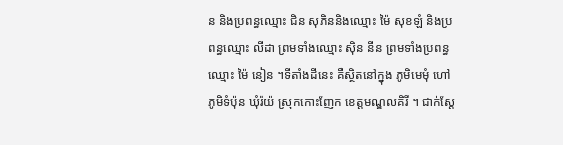ន និងប្រពន្ធឈ្មោះ ជិន សុភិននិងឈ្មោះ ម៉ៃ សុខឡំ និងប្រពន្ធឈ្មោះ លីដា ព្រមទាំងឈ្មោះ ស៊ិន នីន ព្រមទាំងប្រពន្ធឈ្មោះ ម៉ៃ នៀន ។ទីតាំងដីនេះ គឺស្ថិតនៅក្នុង ភូមិមេមុំ ហៅភូមិទំប៉ុន ឃុំរ៉យ៉ ស្រុកកោះញែក ខេត្តមណ្ឌលគិរី ។ ជាក់ស្តែ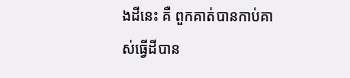ងដីនេះ គឺ ពួកគាត់បានកាប់គាស់ធ្វើដីបាន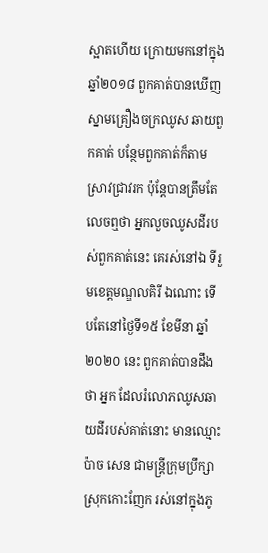ស្អាតហើយ ក្រោយមកនៅក្នុងឆ្នាំ២០១៨ ពួកគាត់បានឃើញស្នាមគ្រឿងចក្រឈូស ឆាយពួកគាត់ បន្ថែមពួកគាត់ក៏តាមស្រាវជ្រាវរក ប៉ុន្តែបានត្រឹមតែលេចឮថា អ្នកលួចឈូសដីរបស់ពួកគាត់នេះ គេរស់នៅឯ ទីរួមខេត្តមណ្ឌលគិរី ឯណោះ ទើបតែនៅថ្ងៃទី១៥ ខែមីនា ឆ្នាំ២០២០ នេះ ពួកគាត់បានដឹងថា អ្នក ដែលរំលោភឈូសឆាយដីរបស់គាត់នោះ មានឈ្មោះ ប៉ាច សេន ជាមន្ត្រីក្រុមប្រឹក្សាស្រុកកោះញែក រស់នៅក្នុងភូ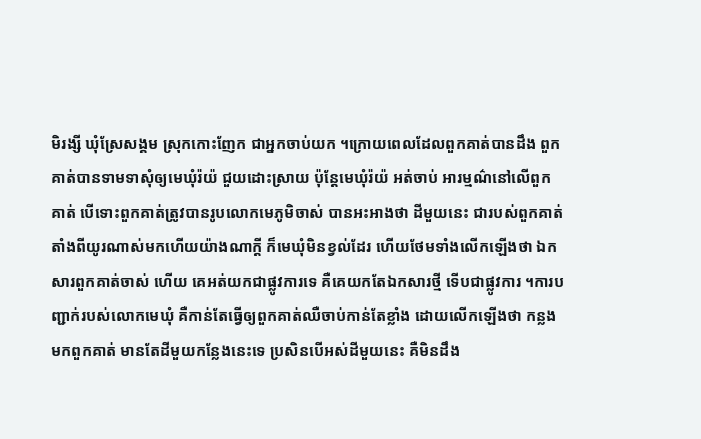មិរង្សី ឃុំស្រែសង្គម ស្រុកកោះញែក ជាអ្នកចាប់យក ។ក្រោយពេលដែលពួកគាត់បានដឹង ពួកគាត់បានទាមទាសុំឲ្យមេឃុំរ៉យ៉ ជួយដោះស្រាយ ប៉ុន្តែមេឃុំរ៉យ៉ អត់ចាប់ អារម្មណ៌នៅលើពួកគាត់ បើទោះពួកគាត់ត្រូវបានរូបលោកមេភូមិចាស់ បានអះអាងថា ដីមួយនេះ ជារបស់ពួកគាត់ តាំងពីយូរណាស់មកហើយយ៉ាងណាក្តី ក៏មេឃុំមិនខ្វល់ដែរ ហើយថែមទាំងលើកឡើងថា ឯកសារពួកគាត់ចាស់ ហើយ គេអត់យកជាផ្លូវការទេ គឺគេយកតែឯកសារថ្មី ទើបជាផ្លូវការ ។ការបញ្ជាក់របស់លោកមេឃុំ គឺកាន់តែធ្វើឲ្យពួកគាត់ឈឺចាប់កាន់តែខ្លាំង ដោយលើកឡើងថា កន្លងមកពួកគាត់ មានតែដីមួយកន្លែងនេះទេ ប្រសិនបើអស់ដីមួយនេះ គឺមិនដឹង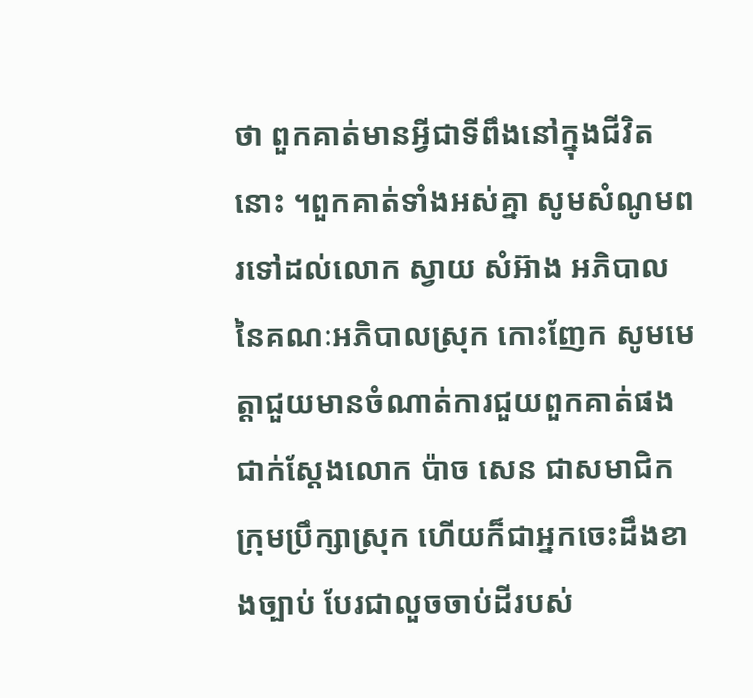ថា ពួកគាត់មានអ្វីជាទីពឹងនៅក្នុងជីវិតនោះ ។ពួកគាត់ទាំងអស់គ្នា សូមសំណូមពរទៅដល់លោក ស្វាយ សំអ៊ាង អភិបាល នៃគណៈអភិបាលស្រុក កោះញែក សូមមេត្តាជួយមានចំណាត់ការជួយពួកគាត់ផង ជាក់ស្តែងលោក ប៉ាច សេន ជាសមាជិកក្រុមប្រឹក្សាស្រុក ហើយក៏ជាអ្នកចេះដឹងខាងច្បាប់ បែរជាលួចចាប់ដីរបស់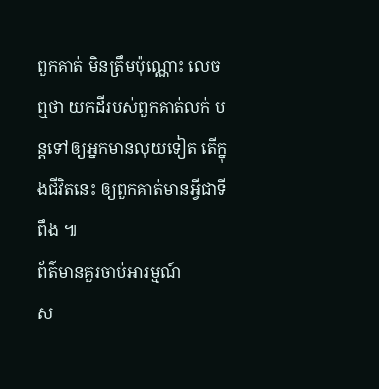ពួកគាត់ មិនត្រឹមប៉ុណ្ណោះ លេចឮថា យកដីរបស់ពួកគាត់លក់ បន្តទៅឲ្យអ្នកមានលុយទៀត តើក្នុងជីវិតនេះ ឲ្យពួកគាត់មានអ្វីជាទីពឹង ៕
ព័ត៌មានគួរចាប់អារម្មណ៍
ស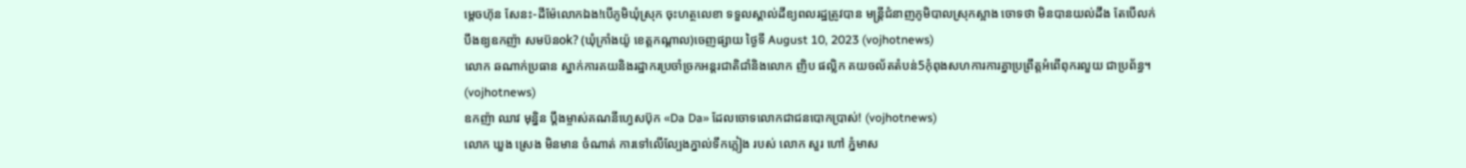ម្តេចហ៊ុន សែនះ-ដីម៉ែលោកឯង!បើភូមិឃុំស្រុក ចុះហត្ថលេខា ទទួលស្គាល់ដីឧ្យពលរដ្ឋត្រូវបាន មន្រ្តីជំនាញភូមិបាលស្រុកស្អាង ចោទថា មិនបានយល់ដឹង តែបើលក់បឹងឧ្យឧកញ៉ា សមប៊នok? (ឃុំក្រាំងយ៉ូ ខេត្តកណ្តាល)ចេញផ្សាយ ថ្ងៃទី August 10, 2023 (vojhotnews)
លោក ឆណាក់ប្រធាន ស្នាក់ការគយនិងរដ្ឋាករប្រចាំច្រកអន្តរជាតិជាំនិងលោក ញិប ផល្លិក គយចល័តតំបន់5កុំពុងសហការការគ្នាប្រព្រឹត្តអំពើពុករលួយ ជាប្រព័ន្ធ។ (vojhotnews)
ឧកញ៉ា ឈាវ មុន្និន ប្តឹងម្ចាស់គណនីហ្វេសប៊ុក «Da Da» ដែលចោទលោកជាជនបោកប្រាស់! (vojhotnews)
លោក ឃួង ស្រេង មិនមាន ចំណាត់ ការទៅលើល្បែងភ្នាល់ទឹកភ្លៀង របស់ លោក សួរ ហៅ ភ្នំមាស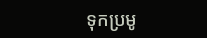ទុកប្រមូ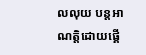លលុយ បន្តអាណត្តិដោយផ្គេី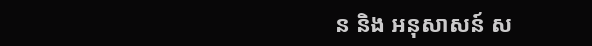ន និង អនុសាសន៍ ស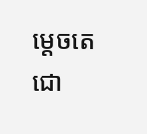ម្តេចតេជោ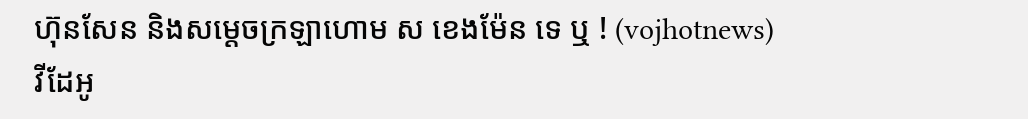ហ៊ុនសែន និងសម្តេចក្រឡាហោម ស ខេងម៉ែន ទេ ឬ ! (vojhotnews)
វីដែអូ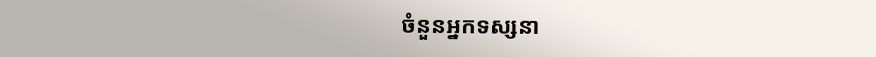ចំនួនអ្នកទស្សនា